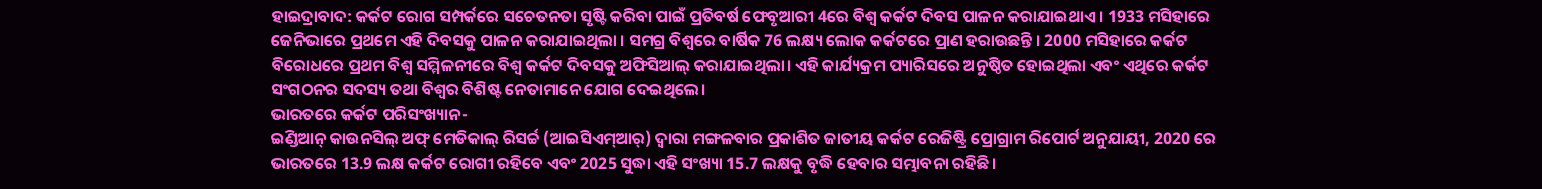ହାଇଦ୍ରାବାଦ: କର୍କଟ ରୋଗ ସମ୍ପର୍କରେ ସଚେତନତା ସୃଷ୍ଟି କରିବା ପାଇଁ ପ୍ରତିବର୍ଷ ଫେବୃଆରୀ 4ରେ ବିଶ୍ବ କର୍କଟ ଦିବସ ପାଳନ କରାଯାଇଥାଏ । 1933 ମସିହାରେ ଜେନିଭାରେ ପ୍ରଥମେ ଏହି ଦିବସକୁ ପାଳନ କରାଯାଇଥିଲା । ସମଗ୍ର ବିଶ୍ବରେ ବାର୍ଷିକ 76 ଲକ୍ଷ୍ୟ ଲୋକ କର୍କଟରେ ପ୍ରାଣ ହରାଉଛନ୍ତି । 2000 ମସିହାରେ କର୍କଟ ବିରୋଧରେ ପ୍ରଥମ ବିଶ୍ବ ସମ୍ମିଳନୀରେ ବିଶ୍ବ କର୍କଟ ଦିବସକୁ ଅଫିସିଆଲ୍ କରାଯାଇଥିଲା। ଏହି କାର୍ଯ୍ୟକ୍ରମ ପ୍ୟାରିସରେ ଅନୁଷ୍ଠିତ ହୋଇଥିଲା ଏବଂ ଏଥିରେ କର୍କଟ ସଂଗଠନର ସଦସ୍ୟ ତଥା ବିଶ୍ବର ବିଶିଷ୍ଟ ନେତାମାନେ ଯୋଗ ଦେଇଥିଲେ।
ଭାରତରେ କର୍କଟ ପରିସଂଖ୍ୟାନ-
ଇଣ୍ଡିଆନ୍ କାଉନସିଲ୍ ଅଫ୍ ମେଡିକାଲ୍ ରିସର୍ଚ୍ଚ (ଆଇସିଏମ୍ଆର୍) ଦ୍ବାରା ମଙ୍ଗଳବାର ପ୍ରକାଶିତ ଜାତୀୟ କର୍କଟ ରେଜିଷ୍ଟ୍ରି ପ୍ରୋଗ୍ରାମ ରିପୋର୍ଟ ଅନୁଯାୟୀ, 2020 ରେ ଭାରତରେ 13.9 ଲକ୍ଷ କର୍କଟ ରୋଗୀ ରହିବେ ଏବଂ 2025 ସୁଦ୍ଧା ଏହି ସଂଖ୍ୟା 15.7 ଲକ୍ଷକୁ ବୃଦ୍ଧି ହେବାର ସମ୍ଭାବନା ରହିଛି।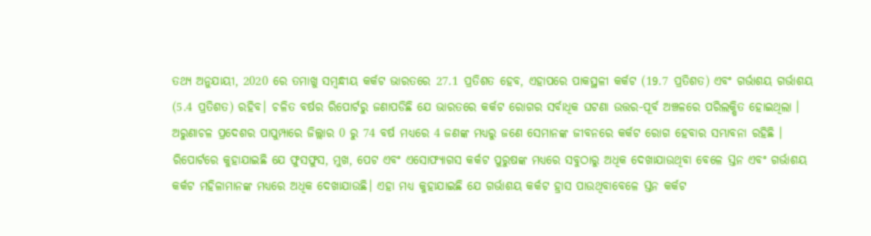ତଥ୍ୟ ଅନୁଯାୟୀ, 2020 ରେ ତମାଖୁ ସମ୍ବନ୍ଧୀୟ କର୍କଟ ଭାରତରେ 27.1 ପ୍ରତିଶତ ହେବ, ଏହାପରେ ପାକସ୍ଥଳୀ କର୍କଟ (19.7 ପ୍ରତିଶତ) ଏବଂ ଗର୍ଭାଶୟ ଗର୍ଭାଶୟ (5.4 ପ୍ରତିଶତ) ରହିବ। ଚଳିତ ବର୍ଷର ରିପୋର୍ଟରୁ ଜଣାପଡିଛି ଯେ ଭାରତରେ କର୍କଟ ରୋଗର ସର୍ବାଧିକ ଘଟଣା ଉତ୍ତର-ପୂର୍ବ ଅଞ୍ଚଳରେ ପରିଲକ୍ଷିତ ହୋଇଥିଲା । ଅରୁଣାଚଳ ପ୍ରଦେଶର ପାପୁମ୍ପାରେ ଜିଲ୍ଲାର 0 ରୁ 74 ବର୍ଷ ମଧ୍ୟରେ 4 ଜଣଙ୍କ ମଧ୍ୟରୁ ଜଣେ ସେମାନଙ୍କ ଜୀବନରେ କର୍କଟ ରୋଗ ହେବାର ସମ୍ଭାବନା ରହିଛି ।
ରିପୋର୍ଟରେ କୁହାଯାଇଛି ଯେ ଫୁସଫୁସ, ମୁଖ, ପେଟ ଏବଂ ଏସୋଫ୍ୟାଗସ କର୍କଟ ପୁରୁଷଙ୍କ ମଧ୍ୟରେ ସବୁଠାରୁ ଅଧିକ ଦେଖାଯାଉଥିବା ବେଳେ ସ୍ତନ ଏବଂ ଗର୍ଭାଶୟ କର୍କଟ ମହିଳାମାନଙ୍କ ମଧ୍ୟରେ ଅଧିକ ଦେଖାଯାଉଛି। ଏହା ମଧ୍ୟ କୁହାଯାଇଛି ଯେ ଗର୍ଭାଶୟ କର୍କଟ ହ୍ରାସ ପାଉଥିବାବେଳେ ସ୍ତନ କର୍କଟ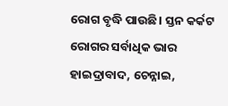ରୋଗ ବୃଦ୍ଧି ପାଉଛି। ସ୍ତନ କର୍କଟ ରୋଗର ସର୍ବାଧିକ ଭାର ହାଇଦ୍ରାବାଦ, ଚେନ୍ନାଇ,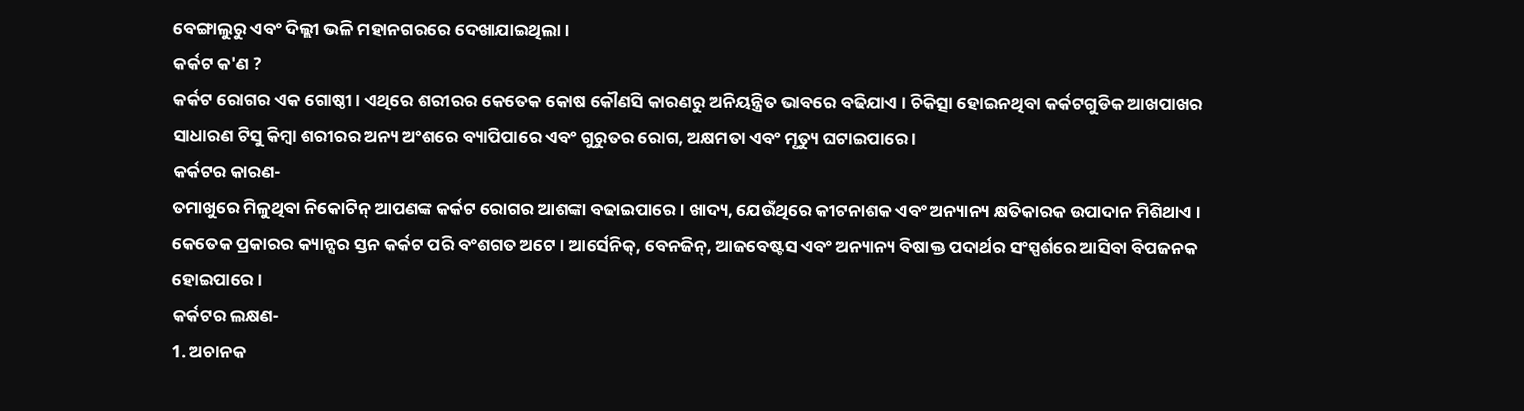ବେଙ୍ଗାଲୁରୁ ଏବଂ ଦିଲ୍ଲୀ ଭଳି ମହାନଗରରେ ଦେଖାଯାଇଥିଲା।
କର୍କଟ କ'ଣ ?
କର୍କଟ ରୋଗର ଏକ ଗୋଷ୍ଠୀ । ଏଥିରେ ଶରୀରର କେତେକ କୋଷ କୌଣସି କାରଣରୁ ଅନିୟନ୍ତ୍ରିତ ଭାବରେ ବଢିଯାଏ । ଚିକିତ୍ସା ହୋଇନଥିବା କର୍କଟଗୁଡିକ ଆଖପାଖର ସାଧାରଣ ଟିସୁ କିମ୍ବା ଶରୀରର ଅନ୍ୟ ଅଂଶରେ ବ୍ୟାପିପାରେ ଏବଂ ଗୁରୁତର ରୋଗ, ଅକ୍ଷମତା ଏବଂ ମୃତ୍ୟୁ ଘଟାଇପାରେ ।
କର୍କଟର କାରଣ-
ତମାଖୁରେ ମିଳୁଥିବା ନିକୋଟିନ୍ ଆପଣଙ୍କ କର୍କଟ ରୋଗର ଆଶଙ୍କା ବଢାଇପାରେ । ଖାଦ୍ୟ, ଯେଉଁଥିରେ କୀଟନାଶକ ଏବଂ ଅନ୍ୟାନ୍ୟ କ୍ଷତିକାରକ ଉପାଦାନ ମିଶିଥାଏ । କେତେକ ପ୍ରକାରର କ୍ୟାନ୍ସର ସ୍ତନ କର୍କଟ ପରି ବଂଶଗତ ଅଟେ । ଆର୍ସେନିକ୍, ବେନଜିନ୍, ଆଜବେଷ୍ଟସ ଏବଂ ଅନ୍ୟାନ୍ୟ ବିଷାକ୍ତ ପଦାର୍ଥର ସଂସ୍ପର୍ଶରେ ଆସିବା ବିପଜନକ ହୋଇପାରେ ।
କର୍କଟର ଲକ୍ଷଣ-
1. ଅଚାନକ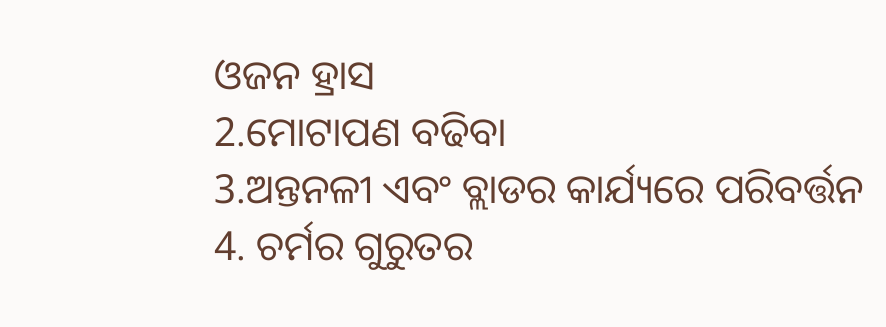ଓଜନ ହ୍ରାସ
2.ମୋଟାପଣ ବଢିବା
3.ଅନ୍ତନଳୀ ଏବଂ ବ୍ଲାଡର କାର୍ଯ୍ୟରେ ପରିବର୍ତ୍ତନ
4. ଚର୍ମର ଗୁରୁତର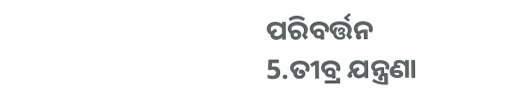ପରିବର୍ତ୍ତନ
5.ତୀବ୍ର ଯନ୍ତ୍ରଣା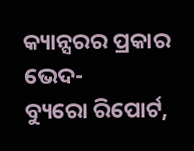କ୍ୟାନ୍ସରର ପ୍ରକାର ଭେଦ-
ବ୍ୟୁରୋ ରିପୋର୍ଟ,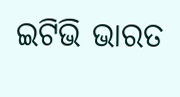ଇଟିଭି ଭାରତ